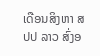ເດືອນສິງຫາ ສປປ ລາວ ສົ່ງອ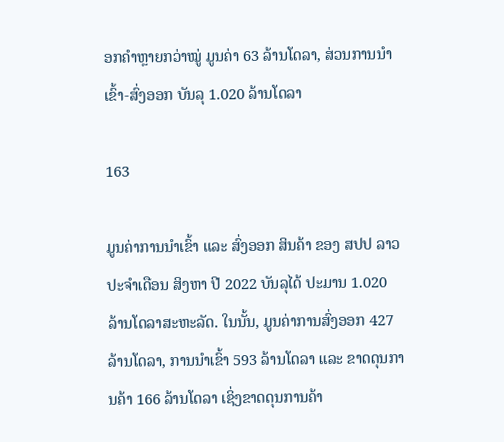ອກຄຳຫຼາຍກວ່າໝູ່ ມູນຄ່າ 63 ລ້ານໂດລາ, ສ່ວນການນຳເຂົ້າ-ສົ່ງອອກ ບັນລຸ 1.020 ລ້ານໂດລາ

163

ມູນຄ່າການນໍາເຂົ້າ ແລະ ສົ່ງອອກ ສິນຄ້າ ຂອງ ສປປ ລາວ ປະຈໍາເດືອນ ສິງຫາ ປີ 2022 ບັນລຸໄດ້ ປະມານ 1.020 ລ້ານໂດລາສະຫະລັດ. ໃນນັ້ນ, ມູນຄ່າການສົ່ງອອກ 427 ລ້ານໂດລາ, ການນໍາເຂົ້າ 593 ລ້ານໂດລາ ແລະ ຂາດດຸນການຄ້າ 166 ລ້ານໂດລາ ເຊິ່ງຂາດດຸນການຄ້າ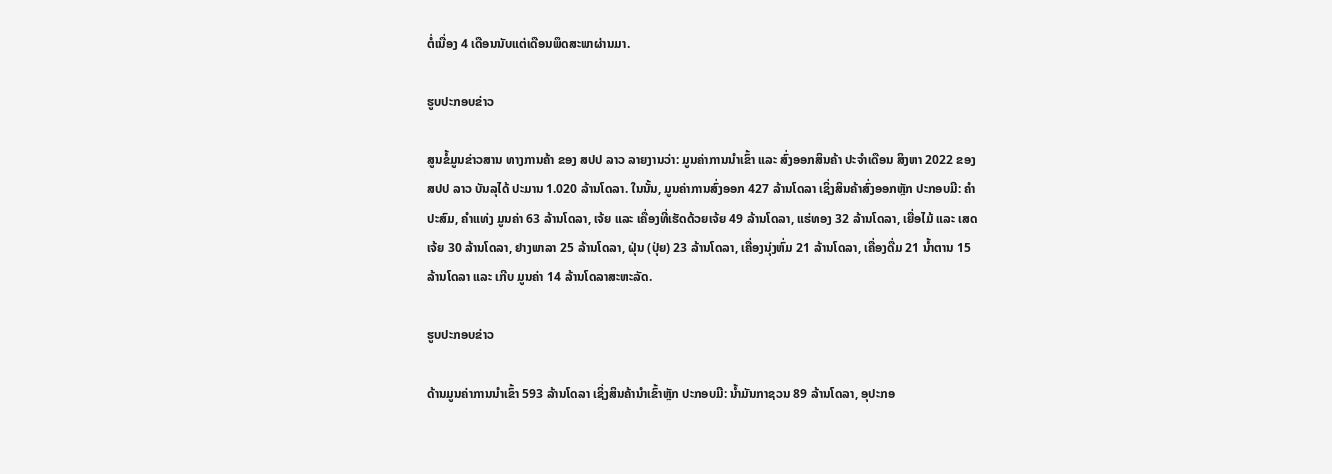ຕໍ່ເນື່ອງ 4 ເດືອນນັບແຕ່ເດືອນພຶດສະພາຜ່ານມາ.

ຮູບປະກອບຂ່າວ

ສູນຂໍ້ມູນຂ່າວສານ ທາງການຄ້າ ຂອງ ສປປ ລາວ ລາຍງານວ່າ: ມູນຄ່າການນໍາເຂົ້າ ແລະ ສົ່ງອອກສິນຄ້າ ປະຈໍາເດືອນ ສິງຫາ 2022 ຂອງ ສປປ ລາວ ບັນລຸໄດ້ ປະມານ 1.020 ລ້ານໂດລາ. ໃນນັ້ນ, ມູນຄ່າການສົ່ງອອກ 427 ລ້ານໂດລາ ເຊິ່ງສິນຄ້າສົ່ງອອກຫຼັກ ປະກອບມີ: ຄຳປະສົມ, ຄຳແທ່ງ ມູນຄ່າ 63 ລ້ານໂດລາ, ເຈ້ຍ ແລະ ເຄື່ອງທີ່ເຮັດດ້ວຍເຈ້ຍ 49 ລ້ານໂດລາ, ແຮ່ທອງ 32 ລ້ານໂດລາ, ເຍື່ອໄມ້ ແລະ ເສດເຈ້ຍ 30 ລ້ານໂດລາ, ຢາງພາລາ 25 ລ້ານໂດລາ, ຝຸ່ນ (ປຸ່ຍ) 23 ລ້ານໂດລາ, ເຄື່ອງນຸ່ງຫົ່ມ 21 ລ້ານໂດລາ, ເຄື່ອງດື່ມ 21 ນໍ້າຕານ 15 ລ້ານໂດລາ ແລະ ເກີບ ມູນຄ່າ 14 ລ້ານໂດລາສະຫະລັດ.

ຮູບປະກອບຂ່າວ

ດ້ານມູນຄ່າການນໍາເຂົ້າ 593 ລ້ານໂດລາ ເຊິ່ງສິນຄ້ານໍາເຂົ້າຫຼັກ ປະກອບມີ: ນໍ້າມັນກາຊວນ 89 ລ້ານໂດລາ, ອຸປະກອ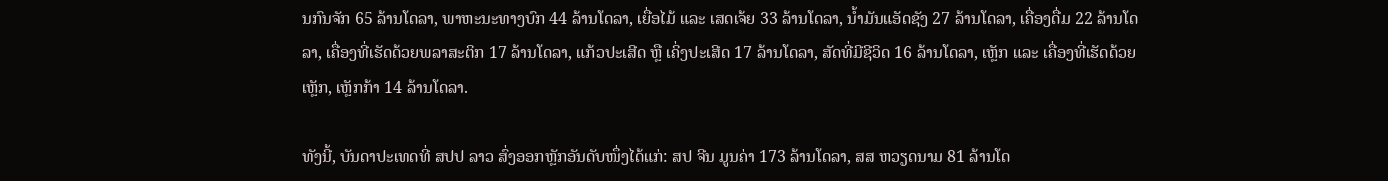ນກົນຈັກ 65 ລ້ານໂດລາ, ພາຫະນະທາງບົກ 44 ລ້ານໂດລາ, ເຍື່ອໄມ້ ແລະ ເສດເຈ້ຍ 33 ລ້ານໂດລາ, ນ້ຳມັນແອັດຊັງ 27 ລ້ານໂດລາ, ເຄື່ອງດື່ມ 22 ລ້ານໂດລາ, ເຄື່ອງທີ່ເຮັດດ້ວຍພລາສະຕິກ 17 ລ້ານໂດລາ, ແກ້ວປະເສີດ ຫຼື ເຄິ່ງປະເສີດ 17 ລ້ານໂດລາ, ສັດທີ່ມີຊີວິດ 16 ລ້ານໂດລາ, ເຫຼັກ ແລະ ເຄື່ອງທີ່ເຮັດດ້ວຍເຫຼັກ, ເຫຼັກກ້າ 14 ລ້ານໂດລາ.

ທັງນີ້, ບັນດາປະເທດທີ່ ສປປ ລາວ ສົ່ງອອກຫຼັກອັນດັບໜຶ່ງໄດ້ແກ່: ສປ ຈີນ ມູນຄ່າ 173 ລ້ານໂດລາ, ສສ ຫວຽດນາມ 81 ລ້ານໂດ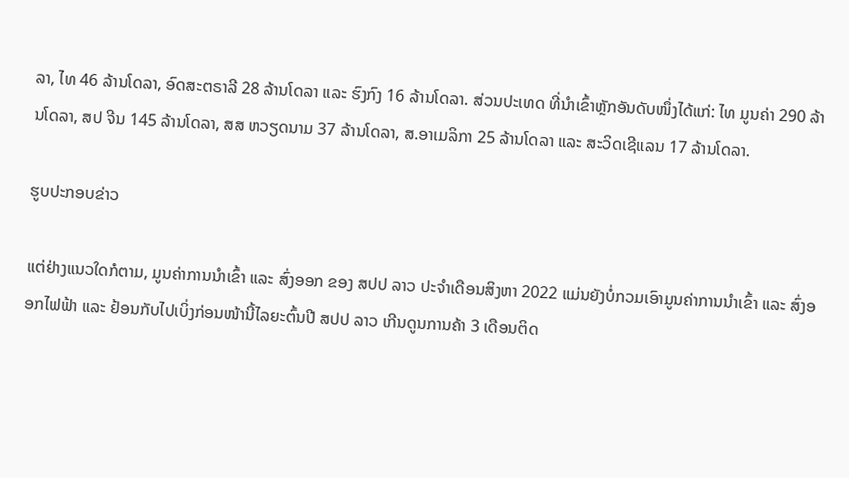ລາ, ໄທ 46 ລ້ານໂດລາ, ອົດສະຕຣາລີ 28 ລ້ານໂດລາ ແລະ ຮົງກົງ 16 ລ້ານໂດລາ. ສ່ວນປະເທດ ທີ່ນໍາເຂົ້າຫຼັກອັນດັບໜຶ່ງໄດ້ແກ່: ໄທ ມູນຄ່າ 290 ລ້ານໂດລາ, ສປ ຈີນ 145 ລ້ານໂດລາ, ສສ ຫວຽດນາມ 37 ລ້ານໂດລາ, ສ.ອາເມລິກາ 25 ລ້ານໂດລາ ແລະ ສະວິດເຊີແລນ 17 ລ້ານໂດລາ.

ຮູບປະກອບຂ່າວ

ແຕ່ຢ່າງແນວໃດກໍຕາມ, ມູນຄ່າການນໍາເຂົ້າ ແລະ ສົ່ງອອກ ຂອງ ສປປ ລາວ ປະຈໍາເດືອນສິງຫາ 2022 ແມ່ນຍັງບໍ່ກວມເອົາມູນຄ່າການນຳເຂົ້າ ແລະ ສົ່ງອອກໄຟຟ້າ ແລະ ຢ້ອນກັບໄປເບິ່ງກ່ອນໜ້ານີ້ໄລຍະຕົ້ນປີ ສປປ ລາວ ເກີນດູນການຄ້າ 3 ເດືອນຕິດ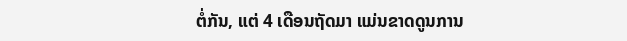ຕໍ່ກັນ, ແຕ່ 4 ເດືອນຖັດມາ ແມ່ນຂາດດູນການ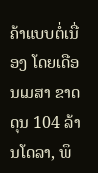ຄ້າແບບຕໍ່ເນື່ອງ ໂດຍເດືອນເມສາ ຂາດດຸນ 104 ລ້ານໂດລາ, ພຶ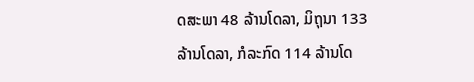ດສະພາ 48 ລ້ານໂດລາ, ມິຖຸນາ 133 ລ້ານໂດລາ, ກໍລະກົດ 114 ລ້ານໂດ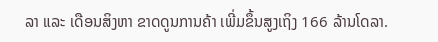ລາ ແລະ ເດືອນສິງຫາ ຂາດດູນການຄ້າ ເພີ່ມຂຶ້ນສູງເຖິງ 166 ລ້ານໂດລາ.